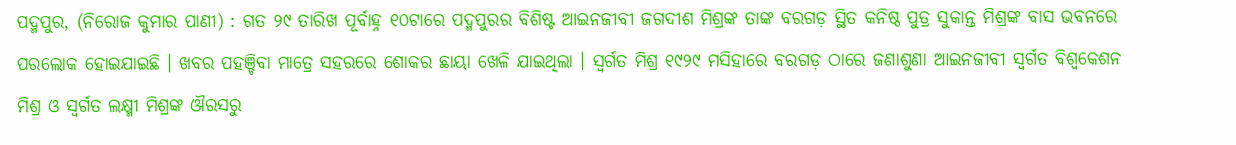ପଦ୍ମପୁର, (ନିରୋଜ କୁମାର ପାଣୀ) : ଗତ ୨୯ ତାରିଖ ପୂର୍ବାହ୍ନ ୧୦ଟାରେ ପଦ୍ମପୁରର ବିଶିଷ୍ଟ ଆଇନଜୀବୀ ଜଗଦୀଶ ମିଶ୍ରଙ୍କ ତାଙ୍କ ବରଗଡ଼ ସ୍ଥିତ କନିଷ୍ଠ ପୁତ୍ର ସୁକାନ୍ତ ମିଶ୍ରଙ୍କ ବାସ ଭବନରେ ପରଲୋକ ହୋଇଯାଇଛି । ଖବର ପହଞ୍ଚିବା ମାତ୍ରେ ସହରରେ ଶୋକର ଛାୟା ଖେଳି ଯାଇଥିଲା । ସ୍ବର୍ଗତ ମିଶ୍ର ୧୯୨୯ ମସିହାରେ ବରଗଡ଼ ଠାରେ ଜଣାଶୁଣା ଆଇନଜୀବୀ ସ୍ବର୍ଗତ ବିଶ୍ବକେଶନ ମିଶ୍ର ଓ ସ୍ବର୍ଗତ ଲକ୍ଷ୍ମୀ ମିଶ୍ରଙ୍କ ଔରସରୁ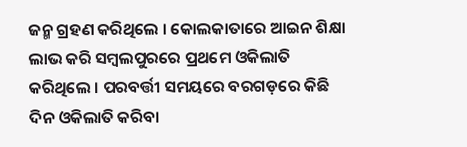ଜନ୍ମ ଗ୍ରହଣ କରିଥିଲେ । କୋଲକାତାରେ ଆଇନ ଶିକ୍ଷା ଲାଭ କରି ସମ୍ବଲପୁରରେ ପ୍ରଥମେ ଓକିଲାତି କରିଥିଲେ । ପରବର୍ତ୍ତୀ ସମୟରେ ବରଗଡ଼ରେ କିଛି ଦିନ ଓକିଲାତି କରିବା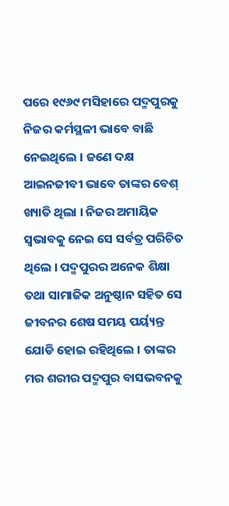ପରେ ୧୯୬୯ ମସିହାରେ ପଦ୍ମପୁରକୁ ନିଜର କର୍ମସ୍ଥଳୀ ଭାବେ ବାଛି ନେଇଥିଲେ । ଜଣେ ଦକ୍ଷ ଆଇନଜୀବୀ ଭାବେ ତାଙ୍କର ବେଶ୍ ଖ୍ୟାତି ଥିଲା । ନିଜର ଅମାୟିକ ସ୍ବଭାବକୁ ନେଇ ସେ ସର୍ବତ୍ର ପରିଚିତ ଥିଲେ । ପଦ୍ମପୁରର ଅନେକ ଶିକ୍ଷା ତଥା ସାମାଜିକ ଅନୁଷ୍ଠାନ ସହିତ ସେ ଜୀବନର ଶେଷ ସମୟ ପର୍ୟ୍ୟନ୍ତ ଯୋଡି ହୋଇ ରହିଥିଲେ । ତାଙ୍କର ମର ଶରୀର ପଦ୍ମପୁର ବାସଭବନକୁ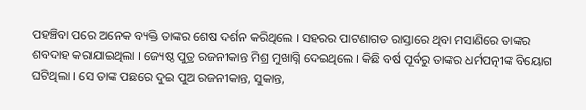ପହଞ୍ଚିବା ପରେ ଅନେକ ବ୍ୟକ୍ତି ତାଙ୍କର ଶେଷ ଦର୍ଶନ କରିଥିଲେ । ସହରର ପାଟଣାଗଡ ରାସ୍ତାରେ ଥିବା ମସାଣିରେ ତାଙ୍କର ଶବଦାହ କରାଯାଇଥିଲା । ଜ୍ୟେଷ୍ଠ ପୁତ୍ର ରଜନୀକାନ୍ତ ମିଶ୍ର ମୁଖାଗ୍ନି ଦେଇଥିଲେ । କିଛି ବର୍ଷ ପୂର୍ବରୁ ତାଙ୍କର ଧର୍ମପତ୍ନୀଙ୍କ ବିୟୋଗ ଘଟିଥିଲା । ସେ ତାଙ୍କ ପଛରେ ଦୁଇ ପୁଅ ରଜନୀକାନ୍ତ, ସୁକାନ୍ତ,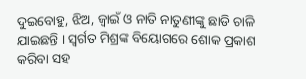ଦୁଇବୋହୁ, ଝିଅ, ଜ୍ବାଇଁ ଓ ନାତି ନାତୁଣୀଙ୍କୁ ଛାଡି ଚାଳି ଯାଇଛନ୍ତି । ସ୍ବର୍ଗତ ମିଶ୍ରଙ୍କ ବିୟୋଗରେ ଶୋକ ପ୍ରକାଶ କରିବା ସହ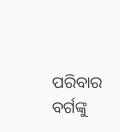ପରିବାର ବର୍ଗଙ୍କୁ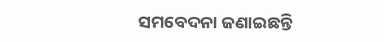ସମବେଦନା ଜଣାଇଛନ୍ତି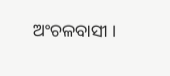ଅଂଚଳବାସୀ ।